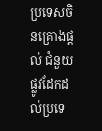ប្រទេសចិនគ្រោងផ្តល់ ជំនួយផ្លូវដែកដល់ប្រទេ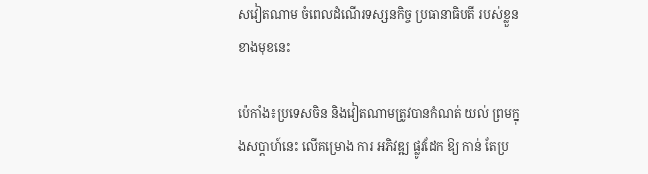សវៀតណាម ចំពេលដំណើរទស្សនកិច្ច ប្រធានាធិបតី របស់ខ្លួន ខាងមុខនេះ

ប៉េកាំង៖ប្រទេសចិន និងវៀតណាមត្រូវបានកំណត់ យល់ ព្រមក្នុងសប្តាហ៍នេះ លើគម្រោង ការ អភិវឌ្ឍ ផ្លូវដែក ឱ្យ កាន់ តែប្រ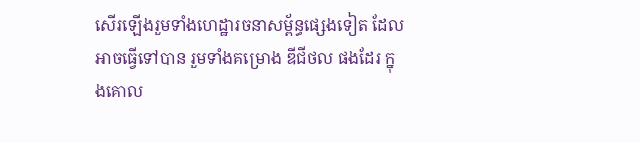សើរឡើងរួមទាំងហេដ្ឋារចនាសម្ព័ន្ធផ្សេងទៀត ដែលអាចធ្វើទៅបាន រួមទាំងគម្រោង ឌីជីថល ផងដែរ ក្នុងគោល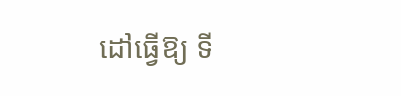ដៅធ្វើឱ្យ ទី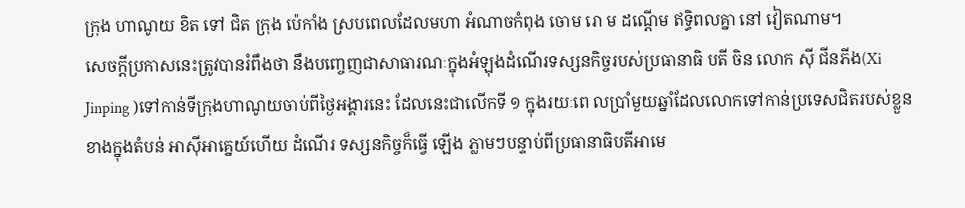ក្រុង ហាណូយ ខិត ទៅ ជិត ក្រុង ប៉េកាំង ស្របពេលដែលមហា អំណាចកំពុង ចោម រោ ម ដណ្តើម ឥទ្ធិពលគ្នា នៅ វៀតណាម។
សេចក្តីប្រកាសនេះត្រូវបានរំពឹងថា នឹងបញ្ចេញជាសាធារណៈក្នុងអំឡុងដំណើរទស្សនកិច្ចរបស់ប្រធានាធិ បតី ចិន លោក ស៊ី ជីនភីង(Xi Jinping )ទៅកាន់ទីក្រុងហាណូយចាប់ពីថ្ងៃអង្គារនេះ ដែលនេះជាលើកទី ១ ក្នុងរយៈពេ លប្រាំមួយឆ្នាំដែលលោកទៅកាន់ប្រទេសជិតរបស់ខ្លួនខាងក្នុងតំបន់ អាស៊ីអាគ្នេយ៍ហើយ ដំណើរ ទស្សនកិច្ចក៏ធ្វើ ឡើង ភ្លាមៗបន្ទាប់ពីប្រធានាធិបតីអាមេ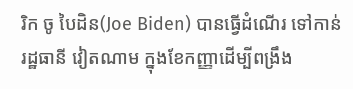រិក ចូ បៃដិន(Joe Biden) បានធ្វើដំណើរ ទៅកាន់រដ្ឋធានី វៀតណាម ក្នុងខែកញ្ញាដើម្បីពង្រឹង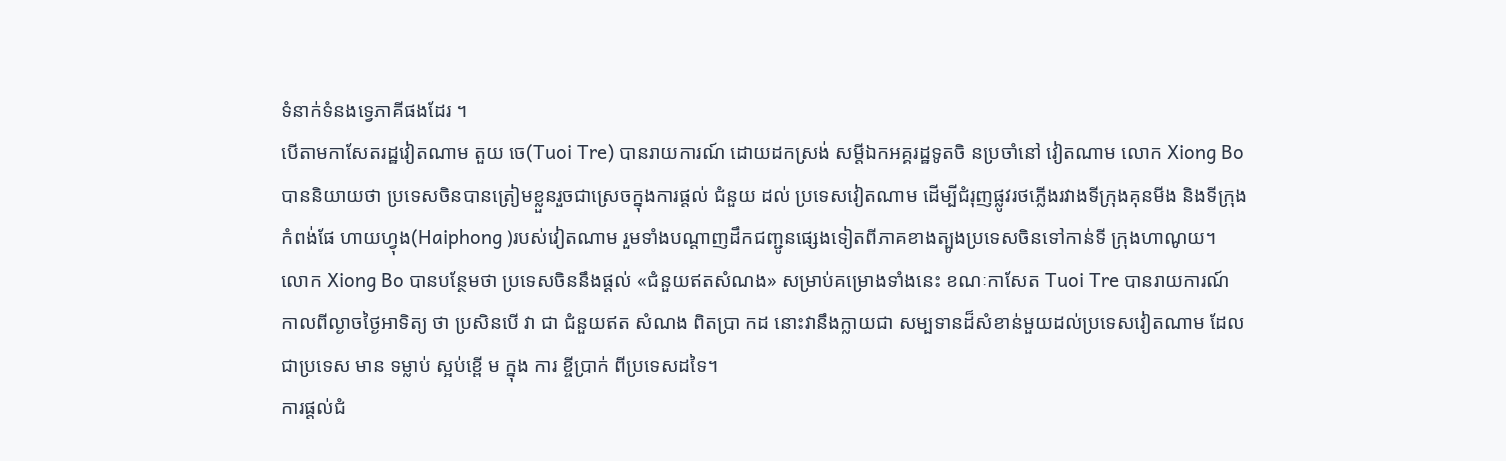ទំនាក់ទំនងទ្វេភាគីផងដែរ ។
បើតាមកាសែតរដ្ឋវៀតណាម តួយ ចេ(Tuoi Tre) បានរាយការណ៍ ដោយដកស្រង់ សម្តីឯកអគ្គរដ្ឋទូតចិ នប្រចាំនៅ វៀតណាម លោក Xiong Bo បាននិយាយថា ប្រទេសចិនបានត្រៀមខ្លួនរួចជាស្រេចក្នុងការផ្តល់ ជំនួយ ដល់ ប្រទេសវៀតណាម ដើម្បីជំរុញផ្លូវរថភ្លើងរវាងទីក្រុងគុនមីង និងទីក្រុងកំពង់ផែ ហាយហ្វុង(Haiphong )របស់វៀតណាម រួមទាំងបណ្តាញដឹកជញ្ជូនផ្សេងទៀតពីភាគខាងត្បូងប្រទេសចិនទៅកាន់ទី ក្រុងហាណូយ។
លោក Xiong Bo បានបន្ថែមថា ប្រទេសចិននឹងផ្តល់ «ជំនួយឥតសំណង» សម្រាប់គម្រោងទាំងនេះ ខណៈកាសែត Tuoi Tre បានរាយការណ៍ កាលពីល្ងាចថ្ងៃអាទិត្យ ថា ប្រសិនបើ វា ជា ជំនួយឥត សំណង ពិតប្រា កដ នោះវានឹងក្លាយជា សម្បទានដ៏សំខាន់មួយដល់ប្រទេសវៀតណាម ដែលជាប្រទេស មាន ទម្លាប់ ស្អប់ខ្ពើ ម ក្នុង ការ ខ្ចីប្រាក់ ពីប្រទេសដទៃ។
ការផ្តល់ជំ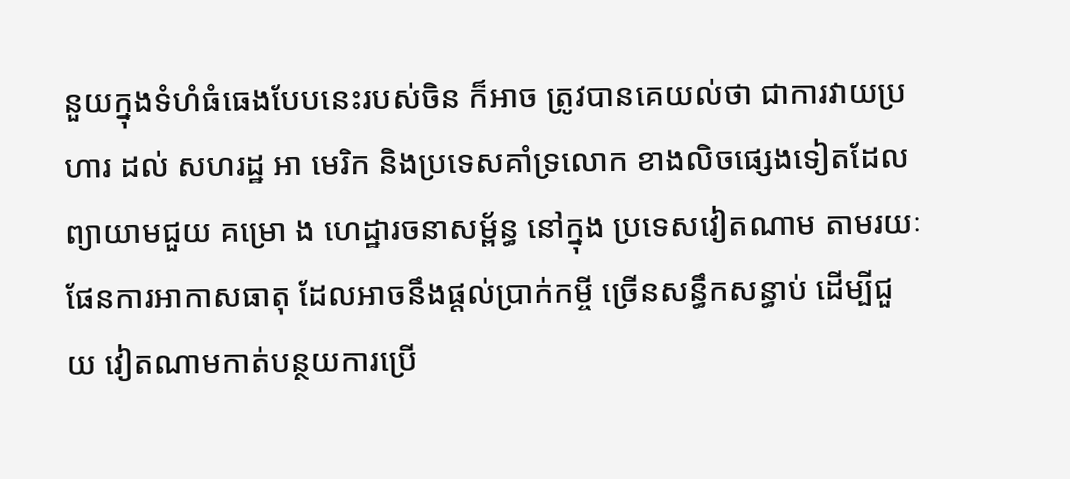នួយក្នុងទំហំធំធេងបែបនេះរបស់ចិន ក៏អាច ត្រូវបានគេយល់ថា ជាការវាយប្រហារ ដល់ សហរដ្ឋ អា មេរិក និងប្រទេសគាំទ្រលោក ខាងលិចផ្សេងទៀតដែលព្យាយាមជួយ គម្រោ ង ហេដ្ឋារចនាសម្ព័ន្ធ នៅក្នុង ប្រទេសវៀតណាម តាមរយៈ ផែនការអាកាសធាតុ ដែលអាចនឹងផ្តល់ប្រាក់កម្ចី ច្រើនសន្ធឹកសន្ធាប់ ដើម្បីជួ យ វៀតណាមកាត់បន្ថយការប្រើ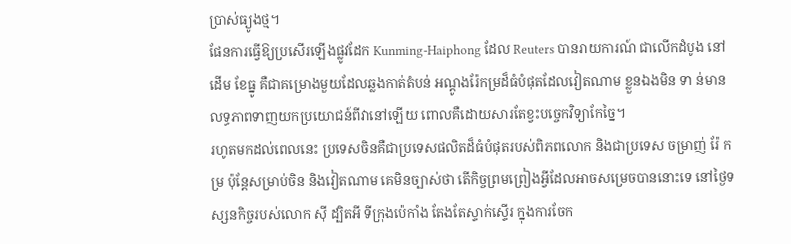ប្រាស់ធ្យូងថ្ម។
ផែនការធ្វើឱ្យប្រសើរឡើងផ្លូវដែក Kunming-Haiphong ដែល Reuters បានរាយការណ៍ ជាលើកដំបូង នៅដើម ខែធ្នូ គឺជាគម្រោងមួយដែលឆ្លងកាត់តំបន់ អណ្តូងរ៉ែកម្រដ៏ធំបំផុតដែលវៀតណាម ខ្លួនឯងមិន ទា ន់មានលទ្ធភាពទាញយកប្រយោជន៍ពីវានៅឡើយ ពោលគឺដោយសារតែខ្វះបច្ចេកវិទ្យាកែច្នៃ។
រហូតមកដល់ពេលនេះ ប្រទេសចិនគឺជាប្រទេសផលិតដ៏ធំបំផុតរបស់ពិភពលោក និងជាប្រទេស ចម្រាញ់ រ៉ែ កម្រ ប៉ុន្តែសម្រាប់ចិន និងវៀតណាម គេមិនច្បាស់ថា តើកិច្ចព្រមព្រៀងអ្វីដែលអាចសម្រេចបាននោះទេ នៅថ្ងៃទស្សនកិច្ចរបស់លោក ស៊ី ដ្បិតអី ទីក្រុងប៉េកាំង តែងតែស្ទាក់ស្ទើរ ក្នុងការចែក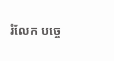រំលែក បច្ចេ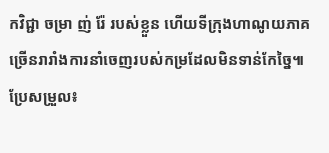កវិជ្ជា ចម្រា ញ់ រ៉ែ របស់ខ្លួន ហើយទីក្រុងហាណូយភាគច្រើនរារាំងការនាំចេញរបស់កម្រដែលមិនទាន់កែច្នៃ៕
ប្រែសម្រួល៖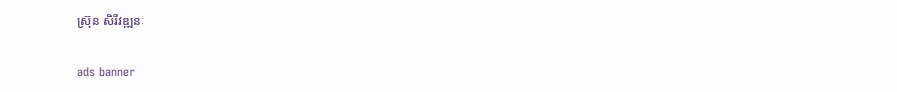ស្រ៊ុន សិរីវឌ្ឍនៈ

ads banner